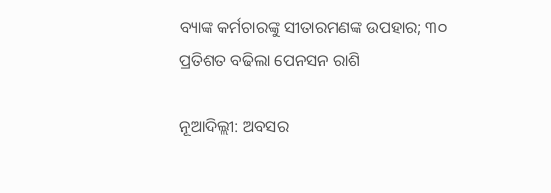ବ୍ୟାଙ୍କ କର୍ମଚାରଙ୍କୁ ସୀତାରମଣଙ୍କ ଉପହାର; ୩୦ ପ୍ରତିଶତ ବଢିଲା ପେନସନ ରାଶି

ନୂଆଦିଲ୍ଲୀ: ଅବସର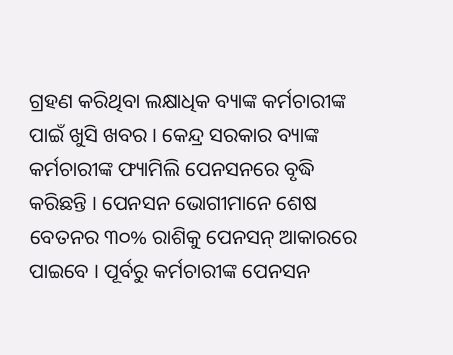ଗ୍ରହଣ କରିଥିବା ଲକ୍ଷାଧିକ ବ୍ୟାଙ୍କ କର୍ମଚାରୀଙ୍କ ପାଇଁ ଖୁସି ଖବର । କେନ୍ଦ୍ର ସରକାର ବ୍ୟାଙ୍କ କର୍ମଚାରୀଙ୍କ ଫ୍ୟାମିଲି ପେନସନରେ ବୃଦ୍ଧି କରିଛନ୍ତି । ପେନସନ ଭୋଗୀମାନେ ଶେଷ ବେତନର ୩୦% ରାଶିକୁ ପେନସନ୍ ଆକାରରେ ପାଇବେ । ପୂର୍ବରୁ କର୍ମଚାରୀଙ୍କ ପେନସନ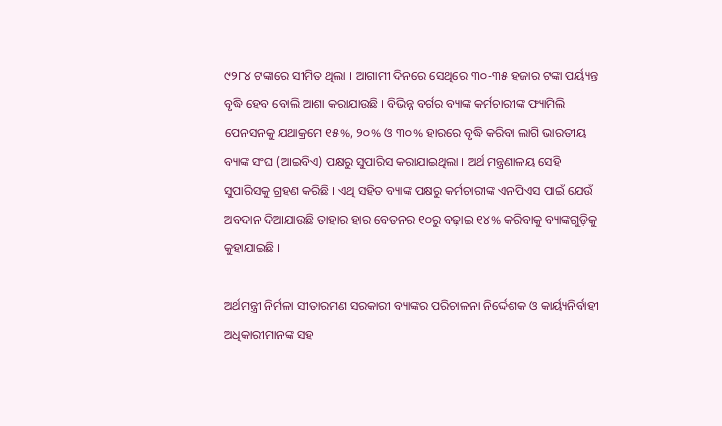୯୨୮୪ ଟଙ୍କାରେ ସୀମିତ ଥିଲା । ଆଗାମୀ ଦିନରେ ସେଥିରେ ୩୦-୩୫ ହଜାର ଟଙ୍କା ପର୍ୟ୍ୟନ୍ତ ବୃଦ୍ଧି ହେବ ବୋଲି ଆଶା କରାଯାଉଛି । ବିଭିନ୍ନ ବର୍ଗର ବ୍ୟାଙ୍କ କର୍ମଚାରୀଙ୍କ ଫ୍ୟାମିଲି ପେନସନକୁ ଯଥାକ୍ରମେ ୧୫%, ୨୦% ଓ ୩୦% ହାରରେ ବୃଦ୍ଧି କରିବା ଲାଗି ଭାରତୀୟ ବ୍ୟାଙ୍କ ସଂଘ (ଆଇବିଏ) ପକ୍ଷରୁ ସୁପାରିସ କରାଯାଇଥିଲା । ଅର୍ଥ ମନ୍ତ୍ରଣାଳୟ ସେହି ସୁପାରିସକୁ ଗ୍ରହଣ କରିଛି । ଏଥି ସହିତ ବ୍ୟାଙ୍କ ପକ୍ଷରୁ କର୍ମଚାରୀଙ୍କ ଏନପିଏସ ପାଇଁ ଯେଉଁ ଅବଦାନ ଦିଆଯାଉଛି ତାହାର ହାର ବେତନର ୧୦ରୁ ବଢ଼ାଇ ୧୪% କରିବାକୁ ବ୍ୟାଙ୍କଗୁଡ଼ିକୁ କୁହାଯାଇଛି ।

ଅର୍ଥମନ୍ତ୍ରୀ ନିର୍ମଳା ସୀତାରମଣ ସରକାରୀ ବ୍ୟାଙ୍କର ପରିଚାଳନା ନିର୍ଦ୍ଦେଶକ ଓ କାର୍ୟ୍ୟନିର୍ବାହୀ ଅଧିକାରୀମାନଙ୍କ ସହ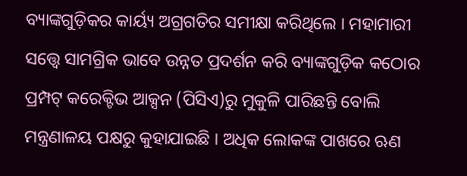ବ୍ୟାଙ୍କଗୁଡ଼ିକର କାର୍ୟ୍ୟ ଅଗ୍ରଗତିର ସମୀକ୍ଷା କରିଥିଲେ । ମହାମାରୀ ସତ୍ତ୍ୱେ ସାମଗ୍ରିକ ଭାବେ ଉନ୍ନତ ପ୍ରଦର୍ଶନ କରି ବ୍ୟାଙ୍କଗୁଡ଼ିକ କଠୋର ପ୍ରମ୍ପଟ୍ କରେକ୍ଟିଭ ଆକ୍ସନ (ପିସିଏ)ରୁ ମୁକୁଳି ପାରିଛନ୍ତି ବୋଲି ମନ୍ତ୍ରଣାଳୟ ପକ୍ଷରୁ କୁହାଯାଇଛି । ଅଧିକ ଲୋକଙ୍କ ପାଖରେ ଋଣ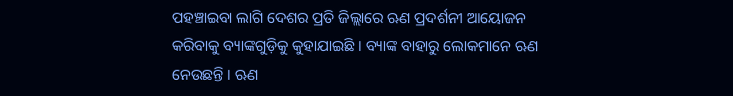ପହଞ୍ଚାଇବା ଲାଗି ଦେଶର ପ୍ରତି ଜିଲ୍ଲାରେ ଋଣ ପ୍ରଦର୍ଶନୀ ଆୟୋଜନ କରିବାକୁ ବ୍ୟାଙ୍କଗୁଡ଼ିକୁ କୁହାଯାଇଛି । ବ୍ୟାଙ୍କ ବାହାରୁ ଲୋକମାନେ ଋଣ ନେଉଛନ୍ତି । ଋଣ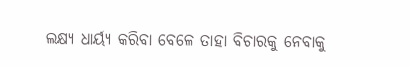ଲକ୍ଷ୍ୟ ଧାର୍ୟ୍ୟ କରିବା ବେଳେ ତାହା ବିଚାରକୁ ନେବାକୁ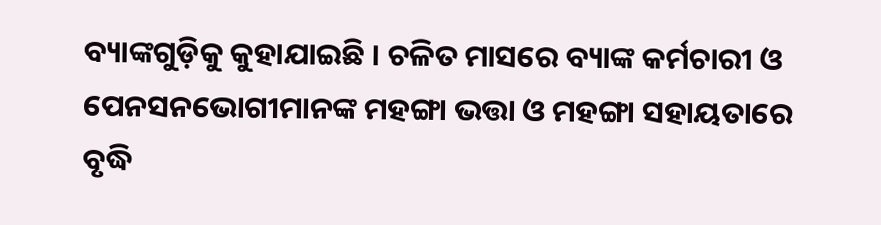ବ୍ୟାଙ୍କଗୁଡ଼ିକୁ କୁହାଯାଇଛି । ଚଳିତ ମାସରେ ବ୍ୟାଙ୍କ କର୍ମଚାରୀ ଓ ପେନସନଭୋଗୀମାନଙ୍କ ମହଙ୍ଗା ଭତ୍ତା ଓ ମହଙ୍ଗା ସହାୟତାରେ ବୃଦ୍ଧି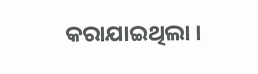କରାଯାଇଥିଲା ।